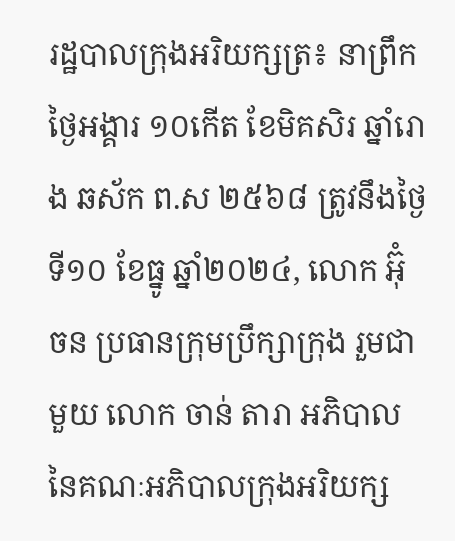រដ្ឋបាលក្រុងអរិយក្សត្រ៖ នាព្រឹកថ្ងៃអង្គារ ១០កើត ខែមិគសិរ ឆ្នាំរោង ឆស័ក ព.ស ២៥៦៨ ត្រូវនឹងថ្ងៃទី១០ ខែធ្នូ ឆ្នាំ២០២៤, លោក អ៊ុំ ចន ប្រធានក្រុមប្រឹក្សាក្រុង រួមជាមួយ លោក ចាន់ តារា អភិបាល នៃគណៈអភិបាលក្រុងអរិយក្ស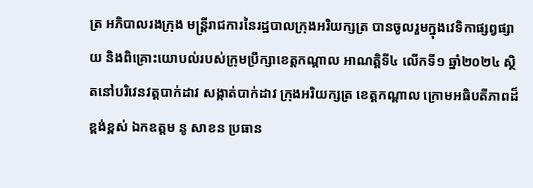ត្រ អភិបាលរងក្រុង មន្រ្តីរាជការនៃរដ្ឋបាលក្រុងអរិយក្សត្រ បានចូលរួមក្នុងវេទិកាផ្សព្វផ្សាយ និងពិគ្រោះយោបល់របស់ក្រុមប្រឹក្សាខេត្តកណ្តាល អាណត្តិទី៤ លេីកទី១ ឆ្នាំ២០២៤ ស្ថិតនៅបរិវេនវត្តបាក់ដាវ សង្កាត់បាក់ដាវ ក្រុងអរិយក្សត្រ ខេត្តកណ្តាល ក្រោមអធិបតីភាពដ៏ខ្ពង់ខ្ពស់ ឯកឧត្តម នូ សាខន ប្រធាន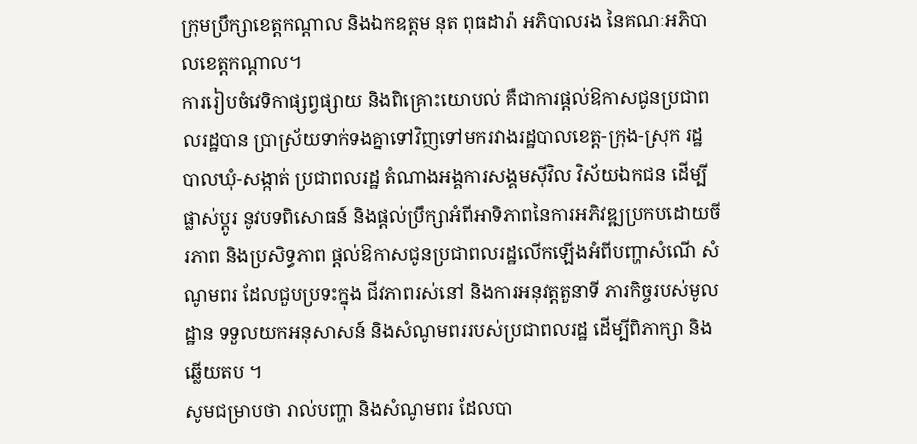ក្រុមប្រឹក្សាខេត្តកណ្តាល និងឯកឧត្តម នុត ពុធដារ៉ា អភិបាលរង នៃគណៈអភិបាលខេត្តកណ្តាល។
ការរៀបចំវេទិកាផ្សព្វផ្សាយ និងពិគ្រោះយោបល់ គឺជាការផ្ដល់ឱកាសជូនប្រជាពលរដ្ឋបាន ប្រាស្រ័យទាក់ទងគ្នាទៅវិញទៅមករវាងរដ្ឋបាលខេត្ត-ក្រុង-ស្រុក រដ្ឋបាលឃុំ-សង្កាត់ ប្រជាពលរដ្ឋ តំណាងអង្គការសង្គមស៊ីវិល វិស័យឯកជន ដើម្បីផ្លាស់ប្ដូរ នូវបទពិសោធន៍ និងផ្តល់ប្រឹក្សាអំពីអាទិភាពនៃការអភិវឌ្ឍប្រកបដោយចីរភាព និងប្រសិទ្ធភាព ផ្ដល់ឱកាសជូនប្រជាពលរដ្ឋលើកឡើងអំពីបញ្ហាសំណើ សំណូមពរ ដែលជួបប្រទះក្នុង ជីវភាពរស់នៅ និងការអនុវត្តតួនាទី ភារកិច្ចរបស់មូលដ្ឋាន ទទួលយកអនុសាសន៍ និងសំណូមពររបស់ប្រជាពលរដ្ឋ ដើម្បីពិភាក្សា និងឆ្លើយតប ។
សូមជម្រាបថា រាល់បញ្ហា និងសំណូមពរ ដែលបា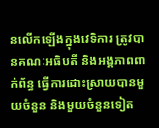នលើកឡើងក្នុងវេទិការ ត្រូវបានគណៈអធិបតី និងអង្គភាពពាក់ព័ន្ធ ធ្វើការដោះស្រាយបានមួយចំនួន និងមួយចំនួនទៀត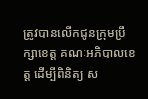ត្រូវបានលើកជូនក្រុមប្រឹក្សាខេត្ត គណៈអភិបាលខេត្ត ដើម្បីពិនិត្យ ស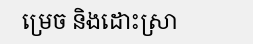ម្រេច និងដោះស្រា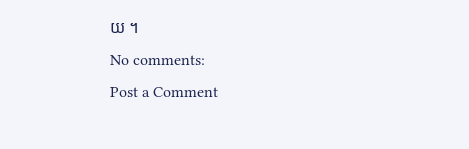យ ។
No comments:
Post a Comment